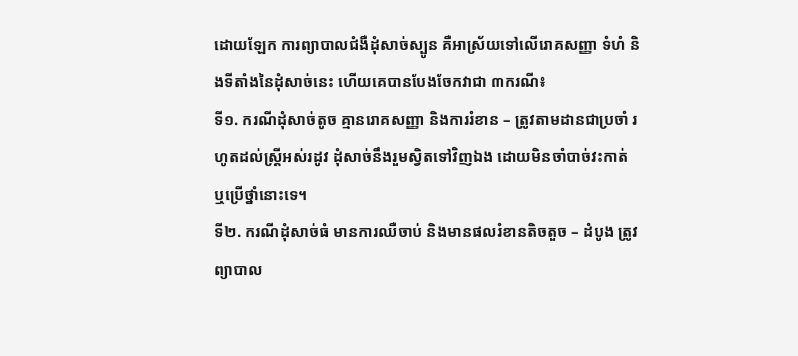ដោយឡែក ការព្យាបាលជំងឺដុំសាច់ស្បូន គឺអាស្រ័យទៅលើរោគសញ្ញា ទំហំ និងទីតាំងនៃដុំសាច់នេះ ហើយគេបានបែងចែកវាជា ៣ករណី៖
ទី១. ករណីដុំសាច់តូច គ្មានរោគសញ្ញា និងការរំខាន – ត្រូវតាមដានជាប្រចាំ រហូតដល់ស្រ្តីអស់រដូវ ដុំសាច់នឹងរួមស្វិតទៅវិញឯង ដោយមិនចាំបាច់វះកាត់ ឬប្រើថ្នាំនោះទេ។
ទី២. ករណីដុំសាច់ធំ មានការឈឺចាប់ និងមានផលរំខានតិចតួច – ដំបូង ត្រូវព្យាបាល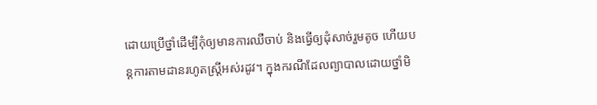ដោយប្រើថ្នាំដើម្បីកុំឲ្យមានការឈឺចាប់ និងធ្វើឲ្យដុំសាច់រួមតូច ហើយបន្តការតាមដានរហូតស្រ្តីអស់រដូវ។ ក្នុងករណីដែលព្យាបាលដោយថ្នាំមិ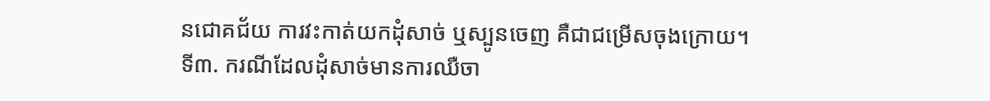នជោគជ័យ ការវះកាត់យកដុំសាច់ ឬស្បូនចេញ គឺជាជម្រើសចុងក្រោយ។
ទី៣. ករណីដែលដុំសាច់មានការឈឺចា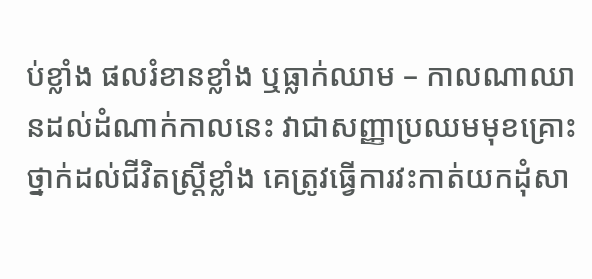ប់ខ្លាំង ផលរំខានខ្លាំង ឬធ្លាក់ឈាម – កាលណាឈានដល់ដំណាក់កាលនេះ វាជាសញ្ញាប្រឈមមុខគ្រោះថ្នាក់ដល់ជីវិតស្រ្តីខ្លាំង គេត្រូវធ្វើការវះកាត់យកដុំសា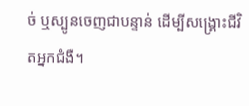ច់ ឬស្បូនចេញជាបន្ទាន់ ដើម្បីសង្រ្គោះជីវិតអ្នកជំងឺ។